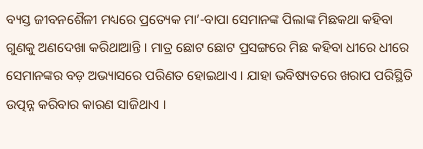ବ୍ୟସ୍ତ ଜୀବନଶୈଳୀ ମଧ୍ୟରେ ପ୍ରତ୍ୟେକ ମା’-ବାପା ସେମାନଙ୍କ ପିଲାଙ୍କ ମିଛକଥା କହିବା ଗୁଣକୁ ଅଣଦେଖା କରିଥାଆନ୍ତି । ମାତ୍ର ଛୋଟ ଛୋଟ ପ୍ରସଙ୍ଗରେ ମିଛ କହିବା ଧୀରେ ଧୀରେ ସେମାନଙ୍କର ବଡ଼ ଅଭ୍ୟାସରେ ପରିଣତ ହୋଇଥାଏ । ଯାହା ଭବିଷ୍ୟତରେ ଖରାପ ପରିସ୍ଥିତି ଉତ୍ପନ୍ନ କରିବାର କାରଣ ସାଜିଥାଏ ।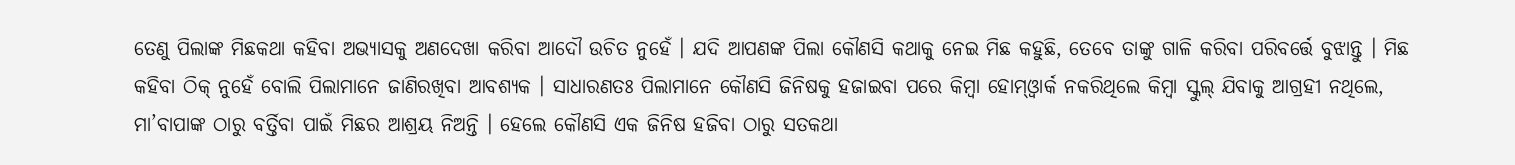ତେଣୁ ପିଲାଙ୍କ ମିଛକଥା କହିବା ଅଭ୍ୟାସକୁ ଅଣଦେଖା କରିବା ଆଦୌ ଉଚିତ ନୁହେଁ । ଯଦି ଆପଣଙ୍କ ପିଲା କୌଣସି କଥାକୁ ନେଇ ମିଛ କହୁଛି, ତେବେ ତାଙ୍କୁ ଗାଳି କରିବା ପରିବର୍ତ୍ତେ ବୁଝାନ୍ତୁ । ମିଛ କହିବା ଠିକ୍ ନୁହେଁ ବୋଲି ପିଲାମାନେ ଜାଣିରଖିବା ଆବଶ୍ୟକ । ସାଧାରଣତଃ ପିଲାମାନେ କୌଣସି ଜିନିଷକୁ ହଜାଇବା ପରେ କିମ୍ବା ହୋମ୍ଓ୍ୱାର୍କ ନକରିଥିଲେ କିମ୍ବା ସ୍କୁଲ୍ ଯିବାକୁ ଆଗ୍ରହୀ ନଥିଲେ, ମା’ବାପାଙ୍କ ଠାରୁ ବର୍ତ୍ତିବା ପାଇଁ ମିଛର ଆଶ୍ରୟ ନିଅନ୍ତି । ହେଲେ କୌଣସି ଏକ ଜିନିଷ ହଜିବା ଠାରୁ ସତକଥା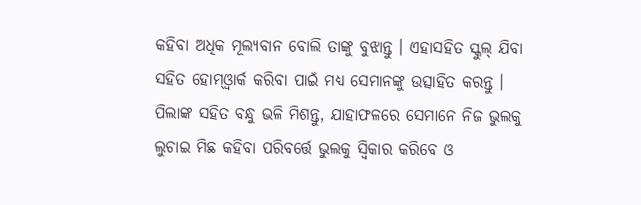କହିବା ଅଧିକ ମୂଲ୍ୟବାନ ବୋଲି ତାଙ୍କୁ ବୁଝାନ୍ତୁ । ଏହାସହିତ ସ୍କୁଲ୍ ଯିବା ସହିତ ହୋମ୍ଓ୍ୱାର୍କ କରିବା ପାଇଁ ମଧ୍ୟ ସେମାନଙ୍କୁ ଉତ୍ସାହିତ କରନ୍ତୁ । ପିଲାଙ୍କ ସହିତ ବନ୍ଧୁ ଭଳି ମିଶନ୍ତୁ, ଯାହାଫଳରେ ସେମାନେ ନିଜ ଭୁଲକୁ ଲୁଚାଇ ମିଛ କହିବା ପରିବର୍ତ୍ତେ ଭୁଲକୁ ସ୍ୱିକାର କରିବେ ଓ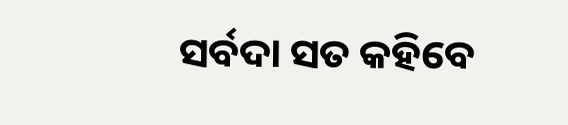ସର୍ବଦା ସତ କହିବେ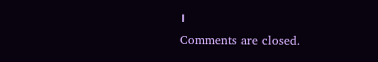।
Comments are closed.